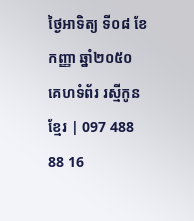ថ្ងៃអាទិត្យ ទី០៨ ខែកញ្ញា ឆ្នាំ២០៥០
គេហទំព័រ រស្មីកូនខ្មែរ | 097 488 88 16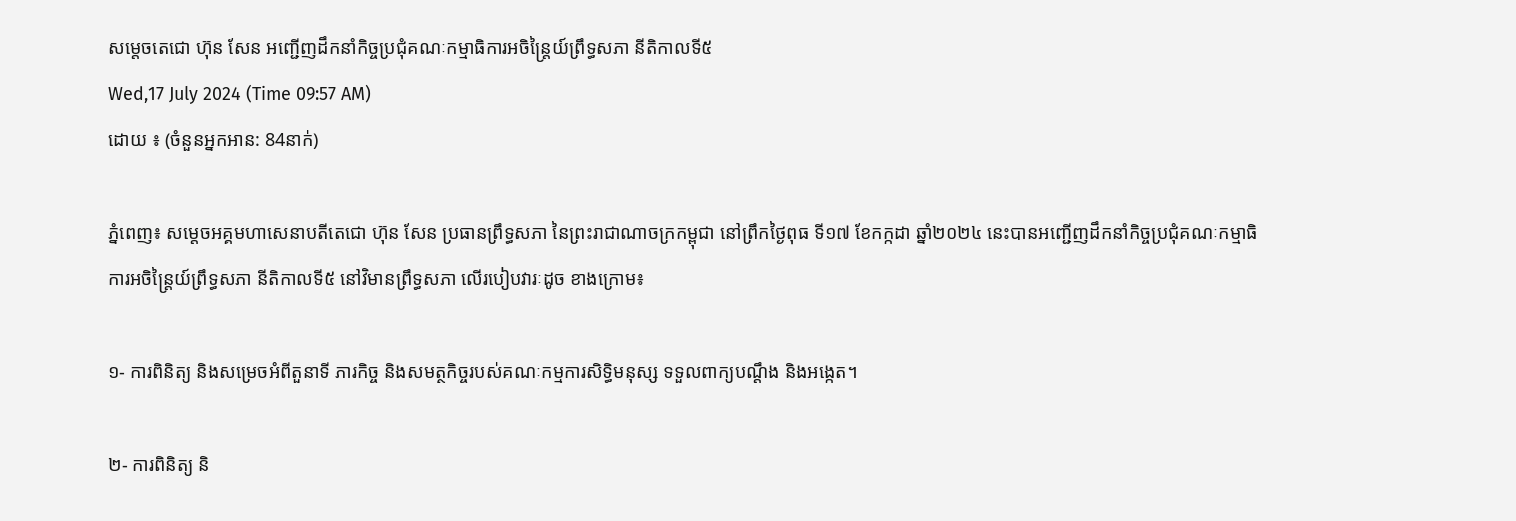សម្តេចតេជោ ហ៊ុន សែន អញ្ជើញដឹកនាំកិច្ចប្រជុំគណៈកម្មាធិការអចិន្ត្រៃយ៍ព្រឹទ្ធសភា នីតិកាលទី៥
Wed,17 July 2024 (Time 09:57 AM)
ដោយ ៖ (ចំនួនអ្នកអាន: 84នាក់)

ភ្នំពេញ៖ សម្តេចអគ្គមហាសេនាបតីតេជោ ហ៊ុន សែន ប្រធានព្រឹទ្ធសភា នៃព្រះរាជាណាចក្រកម្ពុជា នៅព្រឹកថ្ងៃពុធ ទី១៧ ខែកក្កដា ឆ្នាំ២០២៤ នេះបានអញ្ជើញដឹកនាំកិច្ចប្រជុំគណៈកម្មាធិការអចិន្ត្រៃយ៍ព្រឹទ្ធសភា នីតិកាលទី៥ នៅវិមានព្រឹទ្ធសភា លើរបៀបវារៈដូច ខាងក្រោម៖

១- ការពិនិត្យ និងសម្រេចអំពីតួនាទី ភារកិច្ច និងសមត្ថកិច្ចរបស់គណៈកម្មការសិទិ្ធមនុស្ស ទទួលពាក្យបណ្ដឹង និងអង្កេត។

២- ការពិនិត្យ និ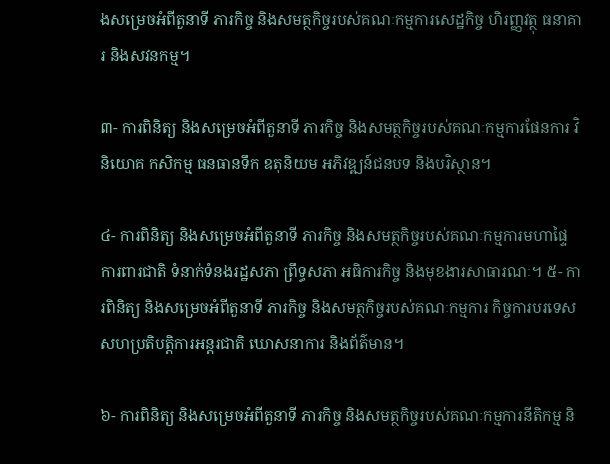ងសម្រេចអំពីតួនាទី ភារកិច្ច និងសមត្ថកិច្ចរបស់គណៈកម្មការសេដ្ឋកិច្ច ហិរញ្ញវត្ថុ ធនាគារ និងសវនកម្ម។

៣- ការពិនិត្យ និងសម្រេចអំពីតួនាទី ភារកិច្ច និងសមត្ថកិច្ចរបស់គណៈកម្មការផែនការ វិនិយោគ កសិកម្ម ធនធានទឹក ឧតុនិយម អភិវឌ្ឍន៍ជនបទ និងបរិស្ថាន។

៤- ការពិនិត្យ និងសម្រេចអំពីតួនាទី ភារកិច្ច និងសមត្ថកិច្ចរបស់គណៈកម្មការមហាផ្ទៃ ការពារជាតិ ទំនាក់ទំនងរដ្ឋសភា ព្រឹទ្ធសភា អធិការកិច្ច និងមុខងារសាធារណៈ។ ៥- ការពិនិត្យ និងសម្រេចអំពីតួនាទី ភារកិច្ច និងសមត្ថកិច្ចរបស់គណៈកម្មការ កិច្ចការបរទេស សហប្រតិបត្តិការអន្តរជាតិ ឃោសនាការ និងព័ត៌មាន។

៦- ការពិនិត្យ និងសម្រេចអំពីតួនាទី ភារកិច្ច និងសមត្ថកិច្ចរបស់គណៈកម្មការនីតិកម្ម និ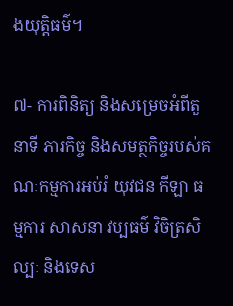ងយុត្តិធម៌។

៧- ការពិនិត្យ និងសម្រេចអំពីតួនាទី ភារកិច្ច និងសមត្ថកិច្ចរបស់គណៈកម្មការអប់រំ យុវជន កីឡា ធម្មការ សាសនា វប្បធម៌ វិចិត្រសិល្បៈ និងទេស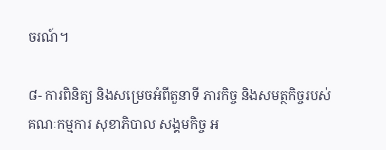ចរណ៍។

៨- ការពិនិត្យ និងសម្រេចអំពីតួនាទី ភារកិច្ច និងសមត្ថកិច្ចរបស់គណៈកម្មការ សុខាភិបាល សង្គមកិច្ច អ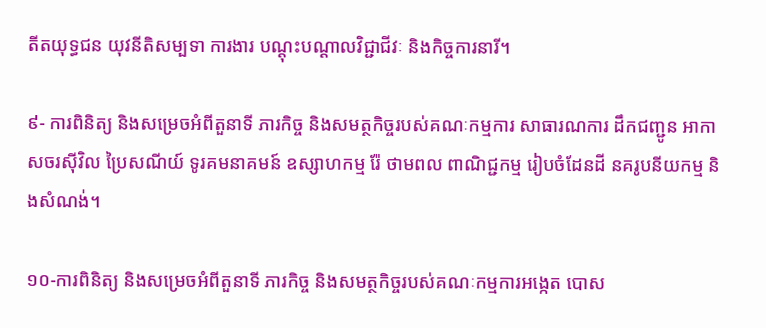តីតយុទ្ធជន យុវនីតិសម្បទា ការងារ បណ្តុះបណ្តាលវិជ្ជាជីវៈ និងកិច្ចការនារី។

៩- ការពិនិត្យ និងសម្រេចអំពីតួនាទី ភារកិច្ច និងសមត្ថកិច្ចរបស់គណៈកម្មការ សាធារណការ ដឹកជញ្ជូន អាកាសចរស៊ីវិល ប្រៃសណីយ៍ ទូរគមនាគមន៍ ឧស្សាហកម្ម រ៉ែ ថាមពល ពាណិជ្ជកម្ម រៀបចំដែនដី នគរូបនីយកម្ម និងសំណង់។

១០-ការពិនិត្យ និងសម្រេចអំពីតួនាទី ភារកិច្ច និងសមត្ថកិច្ចរបស់គណៈកម្មការអង្កេត បោស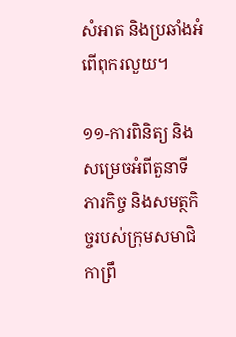សំអាត និងប្រឆាំងអំពើពុករលួយ។

១១-ការពិនិត្យ និងសម្រេចអំពីតួនាទី ភារកិច្ច និងសមត្ថកិច្ចរបស់ក្រុមសមាជិកាព្រឹ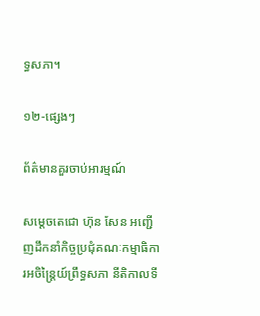ទ្ធសភា។

១២-ផ្សេងៗ

ព័ត៌មានគួរចាប់អារម្មណ៍

សម្តេចតេជោ ហ៊ុន សែន អញ្ជើញដឹកនាំកិច្ចប្រជុំគណៈកម្មាធិការអចិន្ត្រៃយ៍ព្រឹទ្ធសភា នីតិកាលទី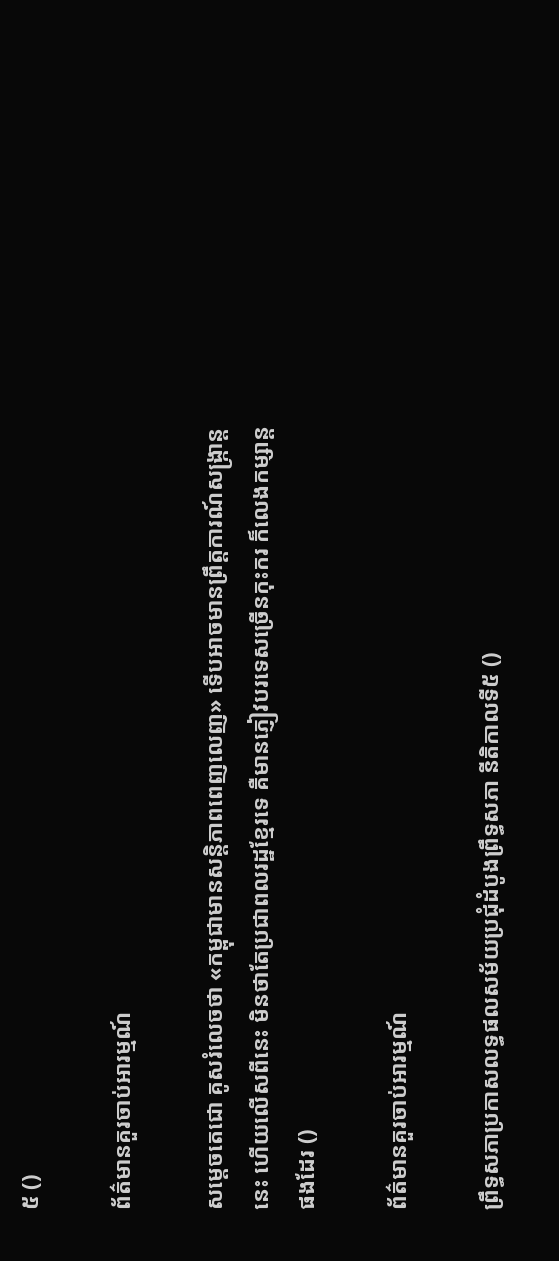៥ ()

ព័ត៌មានគួរចាប់អារម្មណ៍

សម្តេចតេជោ គូសរំលេចថា «កម្ពុជាមានសន្តិភាពពេញលេញ» ទើបអាចមានព្រឹត្តការណ៍សង្ក្រាន្តនេះ ហើយលើសពីនេះ មិនថាតែប្រជាពលរដ្ឋខ្មែរទេ គឺមានភ្ញៀវបរទេសច្រើនកុះករ ក៏លេងកម្សាន្តផងដែរ ()

ព័ត៌មានគួរចាប់អារម្មណ៍

ព្រឹទ្ធសភាប្រកាសលទ្ធផលសម័យប្រជុំដំបូងព្រឹទ្ធសភា នីតិកាលទី៥ ()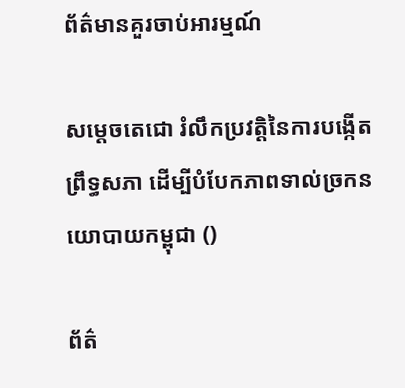ព័ត៌មានគួរចាប់អារម្មណ៍

សម្តេចតេជោ រំលឹកប្រវត្តិនៃការបង្កើតព្រឹទ្ធសភា ដើម្បីបំបែកភាពទាល់ច្រកនយោបាយកម្ពុជា ()

ព័ត៌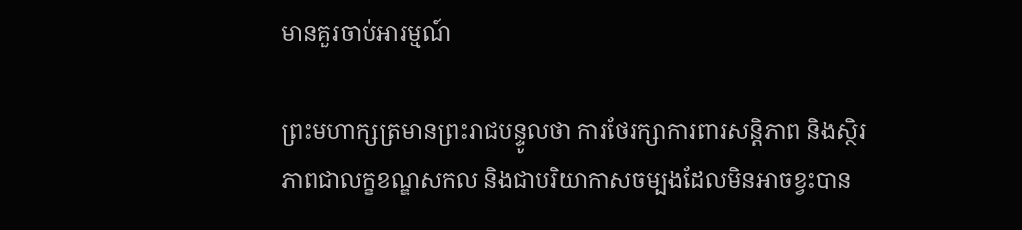មានគួរចាប់អារម្មណ៍

ព្រះមហាក្សត្រមានព្រះរាជបន្ទូលថា ការថែរក្សាការពារសន្តិភាព និងស្ថិរភាពជាលក្ខខណ្ឌសកល និងជាបរិយាកាសចម្បងដែលមិនអាចខ្វះបាន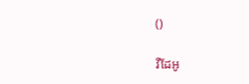()

វីដែអូ